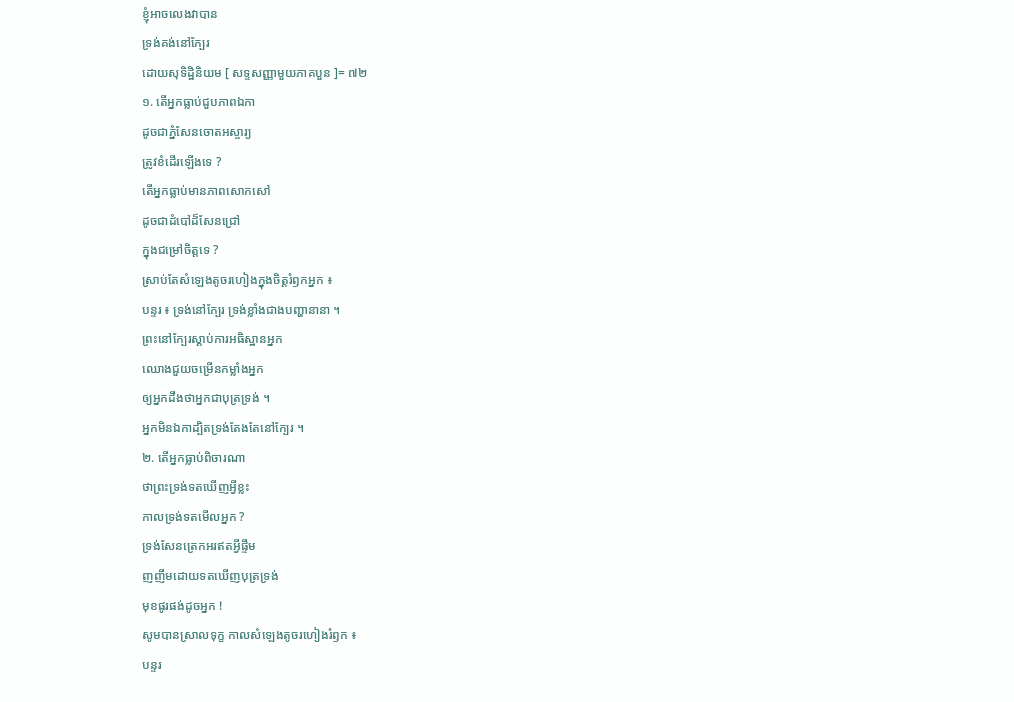ខ្ញុំអាចលេងវាបាន
ទ្រង់គង់នៅក្បែរ
ដោយសុទិដ្ឋិនិយម [ សទ្ទសញ្ញាមួយភាគបួន ]= ៧២
១. តើអ្នកធ្លាប់ជួបភាពឯកា
ដូចជាភ្នំសែនចោតអស្ចារ្យ
ត្រូវខំដើរឡើងទេ ?
តើអ្នកធ្លាប់មានភាពសោកសៅ
ដូចជាដំបៅដ៏សែនជ្រៅ
ក្នុងជម្រៅចិត្តទេ ?
ស្រាប់តែសំឡេងតូចរហៀងក្នុងចិត្តរំឭកអ្នក ៖
បន្ទរ ៖ ទ្រង់នៅក្បែរ ទ្រង់ខ្លាំងជាងបញ្ហានានា ។
ព្រះនៅក្បែរស្ដាប់ការអធិស្ឋានអ្នក
ឈោងជួយចម្រើនកម្លាំងអ្នក
ឲ្យអ្នកដឹងថាអ្នកជាបុត្រទ្រង់ ។
អ្នកមិនឯកាដ្បិតទ្រង់តែងតែនៅក្បែរ ។
២. តើអ្នកធ្លាប់ពិចារណា
ថាព្រះទ្រង់ទតឃើញអ្វីខ្លះ
កាលទ្រង់ទតមើលអ្នក ?
ទ្រង់សែនត្រេកអរឥតអ្វីផ្ទឹម
ញញឹមដោយទតឃើញបុត្រទ្រង់
មុខផូរផង់ដូចអ្នក !
សូមបានស្រាលទុក្ខ កាលសំឡេងតូចរហៀងរំឭក ៖
បន្ទរ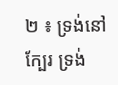២ ៖ ទ្រង់នៅក្បែរ ទ្រង់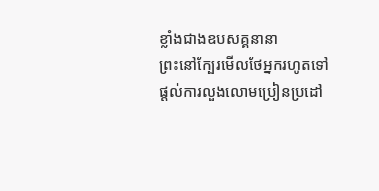ខ្លាំងជាងឧបសគ្គនានា
ព្រះនៅក្បែរមើលថែអ្នករហូតទៅ
ផ្ដល់ការលួងលោមប្រៀនប្រដៅ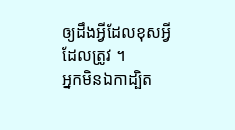ឲ្យដឹងអ្វីដែលខុសអ្វីដែលត្រូវ ។
អ្នកមិនឯកាដ្បិត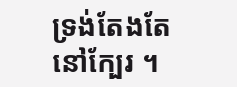ទ្រង់តែងតែនៅក្បែរ ។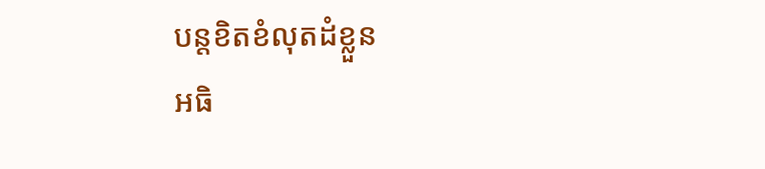បន្តខិតខំលុតដំខ្លួន
អធិ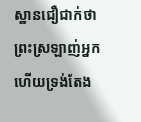ស្ឋានជឿជាក់ថា
ព្រះស្រឡាញ់អ្នក ហើយទ្រង់តែង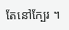តែនៅក្បែរ ។